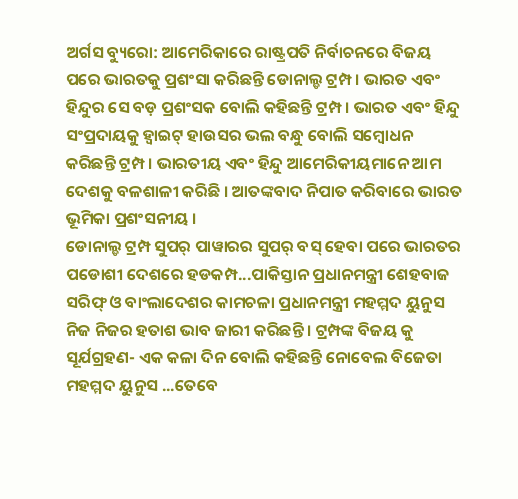ଅର୍ଗସ ବ୍ୟୁରୋ: ଆମେରିକାରେ ରାଷ୍ଟ୍ରପତି ନିର୍ବାଚନରେ ବିଜୟ ପରେ ଭାରତକୁ ପ୍ରଶଂସା କରିଛନ୍ତି ଡୋନାଲ୍ଡ ଟ୍ରମ୍ପ । ଭାରତ ଏବଂ ହିନ୍ଦୁର ସେ ବଡ଼ ପ୍ରଶଂସକ ବୋଲି କହିଛନ୍ତି ଟ୍ରମ୍ପ । ଭାରତ ଏବଂ ହିନ୍ଦୁ ସଂପ୍ରଦାୟକୁ ହ୍ବାଇଟ୍ ହାଉସର ଭଲ ବନ୍ଧୁ ବୋଲି ସମ୍ବୋଧନ କରିଛନ୍ତି ଟ୍ରମ୍ପ । ଭାରତୀୟ ଏବଂ ହିନ୍ଦୁ ଆମେରିକୀୟମାନେ ଆମ ଦେଶକୁ ବଳଶାଳୀ କରିଛି । ଆତଙ୍କବାଦ ନିପାତ କରିବାରେ ଭାରତ ଭୂମିକା ପ୍ରଶଂସନୀୟ ।
ଡୋନାଲ୍ଡ ଟ୍ରମ୍ପ ସୁପର୍ ପାୱାରର ସୁପର୍ ବସ୍ ହେବା ପରେ ଭାରତର ପଡୋଶୀ ଦେଶରେ ହଡକମ୍ପ...ପାକିସ୍ତାନ ପ୍ରଧାନମନ୍ତ୍ରୀ ଶେହବାଜ ସରିଫ୍ ଓ ବାଂଲାଦେଶର କାମଚଳା ପ୍ରଧାନମନ୍ତ୍ରୀ ମହମ୍ମଦ ୟୁନୁସ ନିଜ ନିଜର ହତାଶ ଭାବ ଜାରୀ କରିଛନ୍ତି । ଟ୍ରମ୍ପଙ୍କ ବିଜୟ କୁ ସୂର୍ଯଗ୍ରହଣ- ଏକ କଳା ଦିନ ବୋଲି କହିଛନ୍ତି ନୋବେଲ ବିଜେତା ମହମ୍ମଦ ୟୁନୁସ ...ତେବେ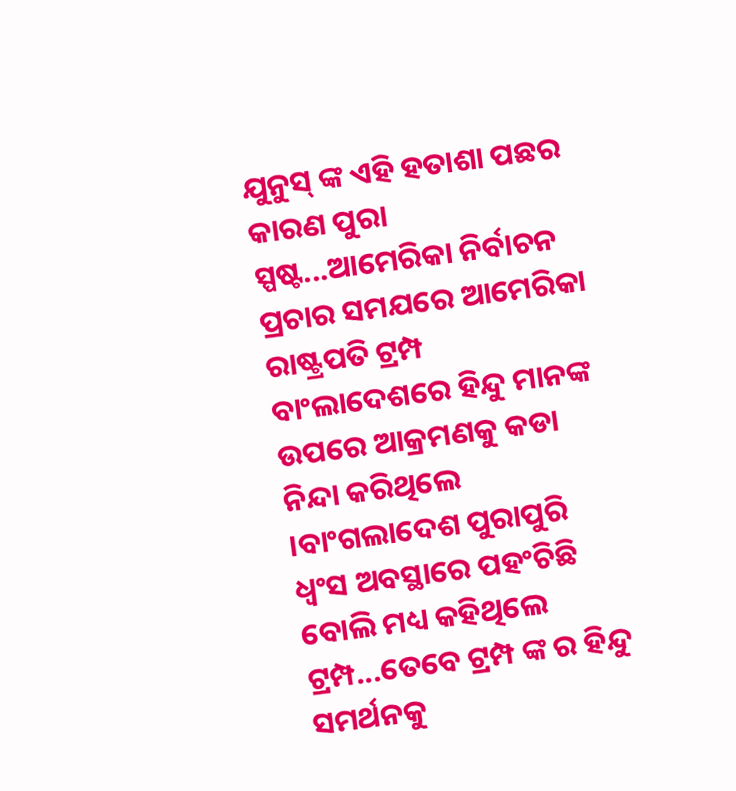ଯୁନୁସ୍ ଙ୍କ ଏହି ହତାଶା ପଛର କାରଣ ପୁରା ସ୍ପଷ୍ଟ...ଆମେରିକା ନିର୍ବାଚନ ପ୍ରଚାର ସମଯରେ ଆମେରିକା ରାଷ୍ଟ୍ରପତି ଟ୍ରମ୍ପ ବାଂଲାଦେଶରେ ହିନ୍ଦୁ ମାନଙ୍କ ଉପରେ ଆକ୍ରମଣକୁ କଡା ନିନ୍ଦା କରିଥିଲେ ।ବାଂଗଲାଦେଶ ପୁରାପୁରି ଧ୍ବଂସ ଅବସ୍ଥାରେ ପହଂଚିଛି ବୋଲି ମଧ୍ୟ କହିଥିଲେ ଟ୍ରମ୍ପ...ତେବେ ଟ୍ରମ୍ପ ଙ୍କ ର ହିନ୍ଦୁ ସମର୍ଥନକୁ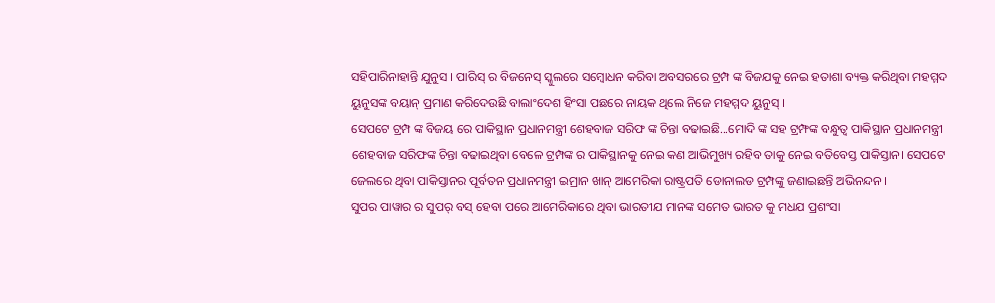ସହିପାରିନାହାନ୍ତି ଯୁନୁସ । ପାରିସ୍ ର ବିଜନେସ୍ ସ୍କୁଲରେ ସମ୍ବୋଧନ କରିବା ଅବସରରେ ଟ୍ରମ୍ପ ଙ୍କ ବିଜଯକୁ ନେଇ ହତାଶା ବ୍ୟକ୍ତ କରିଥିବା ମହମ୍ମଦ ୟୁନୁସଙ୍କ ବୟାନ୍ ପ୍ରମାଣ କରିଦେଉଛି ବାଲାଂଦେଶ ହିଂସା ପଛରେ ନାୟକ ଥିଲେ ନିଜେ ମହମ୍ମଦ ୟୁନୁସ୍ ।
ସେପଟେ ଟ୍ରମ୍ପ ଙ୍କ ବିଜୟ ରେ ପାକିସ୍ଥାନ ପ୍ରଧାନମନ୍ତ୍ରୀ ଶେହବାଜ ସରିଫ ଙ୍କ ଚିନ୍ତା ବଢାଇଛି...ମୋଦି ଙ୍କ ସହ ଟ୍ରମ୍ଫଙ୍କ ବନ୍ଧୁତ୍ବ ପାକିସ୍ଥାନ ପ୍ରଧାନମନ୍ତ୍ରୀ ଶେହବାଜ ସରିଫଙ୍କ ଚିନ୍ତା ବଢାଇଥିବା ବେଳେ ଟ୍ରମ୍ପଙ୍କ ର ପାକିସ୍ଥାନକୁ ନେଇ କଣ ଆଭିମୁଖ୍ୟ ରହିବ ତାକୁ ନେଇ ବତିବେସ୍ତ ପାକିସ୍ତାନ। ସେପଟେ ଜେଲରେ ଥିବା ପାକିସ୍ତାନର ପୂର୍ବତନ ପ୍ରଧାନମନ୍ତ୍ରୀ ଇମ୍ରାନ ଖାନ୍ ଆମେରିକା ରାଷ୍ଟ୍ରପତି ଡୋନାଲଡ ଟ୍ରମ୍ପଙ୍କୁ ଜଣାଇଛନ୍ତି ଅଭିନନ୍ଦନ ।
ସୁପର ପାୱାର ର ସୁପର୍ ବସ୍ ହେବା ପରେ ଆମେରିକାରେ ଥିବା ଭାରତୀଯ ମାନଙ୍କ ସମେତ ଭାରତ କୁ ମଧଯ ପ୍ରଶଂସା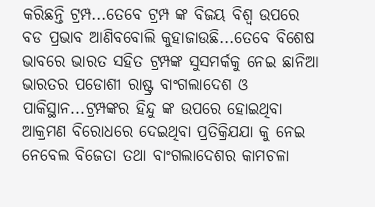କରିଛନ୍ତି ଟ୍ରମ୍ପ...ତେବେ ଟ୍ରମ୍ପ ଙ୍କ ବିଜୟ ବିଶ୍ବ ଉପରେ ବଡ ପ୍ରଭାବ ଆଣିବବୋଲି କୁହାଜାଉଛି...ତେବେ ବିଶେଷ ଭାବରେ ଭାରତ ସହିତ ଟ୍ରମ୍ପଙ୍କ ସୁସମର୍କକୁ ନେଇ ଛାନିଆ ଭାରତର ପଡୋଶୀ ରାଷ୍ଟ୍ର ବାଂଗଲାଦେଶ ଓ ପାକିସ୍ଥାନ...ଟ୍ରମ୍ପଙ୍କର ହିନ୍ଦୁ ଙ୍କ ଉପରେ ହୋଇଥିବା ଆକ୍ରମଣ ବିରୋଧରେ ଦେଇଥିବା ପ୍ରତିକ୍ରିଯଯା କୁ ନେଇ ନେବେଲ ବିଜେତା ତଥା ବାଂଗଲାଦେଶର କାମଚଳା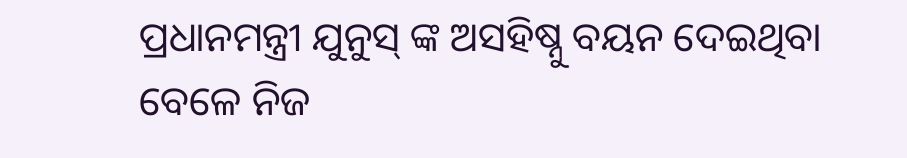ପ୍ରଧାନମନ୍ତ୍ରୀ ଯୁନୁସ୍ ଙ୍କ ଅସହିଷ୍ନୁ ବୟନ ଦେଇଥିବା ବେଳେ ନିଜ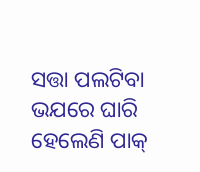ସତ୍ତା ପଲଟିବା ଭଯରେ ଘାରି ହେଲେଣି ପାକ୍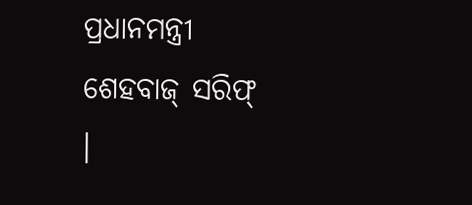ପ୍ରଧାନମନ୍ତ୍ରୀ ଶେହବାଜ୍ ସରିଫ୍ ।